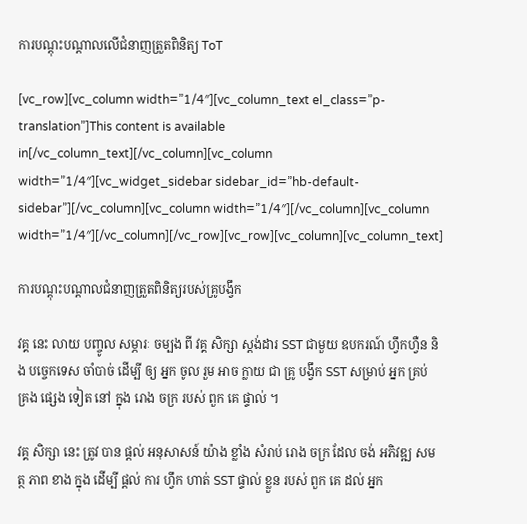ការបណ្តុះបណ្តាលលើជំនាញត្រួតពិនិត្យ ToT

[vc_row][vc_column width=”1/4″][vc_column_text el_class=”p-translation”]This content is available in[/vc_column_text][/vc_column][vc_column width=”1/4″][vc_widget_sidebar sidebar_id=”hb-default-sidebar”][/vc_column][vc_column width=”1/4″][/vc_column][vc_column width=”1/4″][/vc_column][/vc_row][vc_row][vc_column][vc_column_text]

ការបណ្តុះបណ្តាលជំនាញត្រួតពិនិត្យរបស់គ្រូបង្វឹក

វគ្គ នេះ លាយ បញ្ចូល សម្ភារៈ ចម្បង ពី វគ្គ សិក្សា ស្តង់ដារ SST ជាមួយ ឧបករណ៍ ហ្វឹកហ្វឺន និង បច្ចេកទេស ចាំបាច់ ដើម្បី ឲ្យ អ្នក ចូល រួម អាច ក្លាយ ជា គ្រូ បង្វឹក SST សម្រាប់ អ្នក គ្រប់ គ្រង ផ្សេង ទៀត នៅ ក្នុង រោង ចក្រ របស់ ពួក គេ ផ្ទាល់ ។

វគ្គ សិក្សា នេះ ត្រូវ បាន ផ្តល់ អនុសាសន៍ យ៉ាង ខ្លាំង សំរាប់ រោង ចក្រ ដែល ចង់ អភិវឌ្ឍ សមត្ថ ភាព ខាង ក្នុង ដើម្បី ផ្តល់ ការ ហ្វឹក ហាត់ SST ផ្ទាល់ ខ្លួន របស់ ពួក គេ ដល់ អ្នក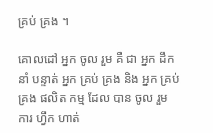គ្រប់ គ្រង ។

គោលដៅ អ្នក ចូល រួម គឺ ជា អ្នក ដឹក នាំ បន្ទាត់ អ្នក គ្រប់ គ្រង និង អ្នក គ្រប់ គ្រង ផលិត កម្ម ដែល បាន ចូល រួម ការ ហ្វឹក ហាត់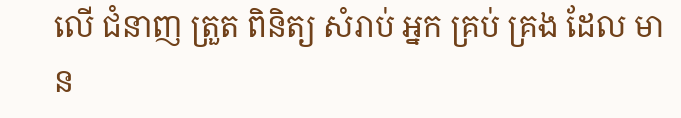លើ ជំនាញ ត្រួត ពិនិត្យ សំរាប់ អ្នក គ្រប់ គ្រង ដែល មាន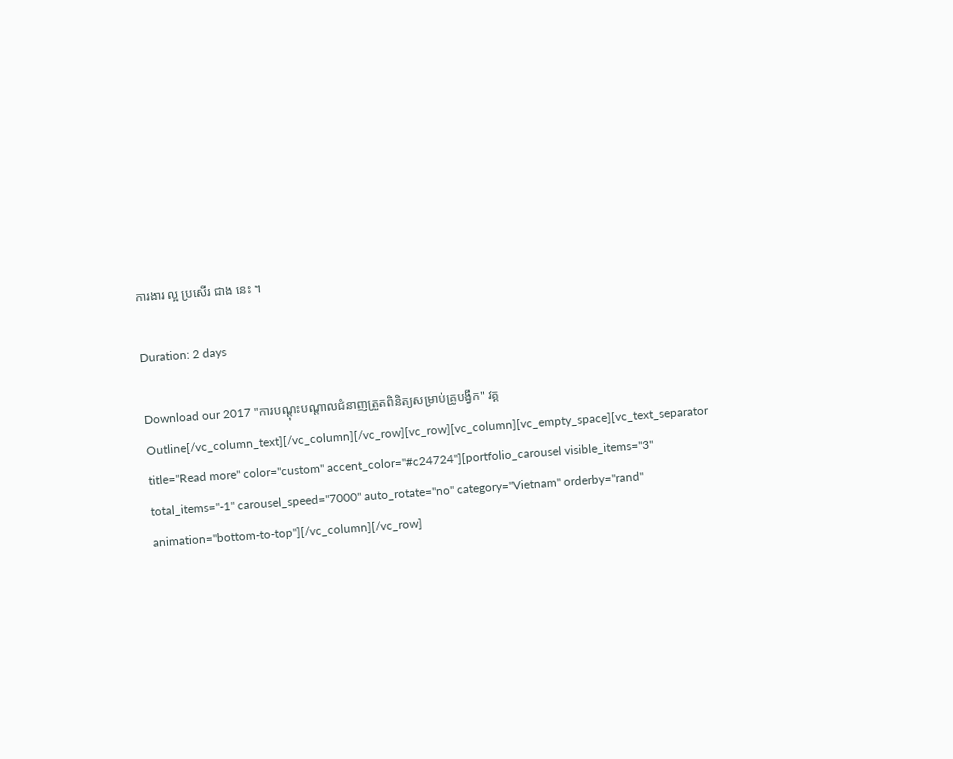ការងារ ល្អ ប្រសើរ ជាង នេះ ។

Duration: 2 days

Download our 2017 "ការបណ្តុះបណ្តាលជំនាញត្រួតពិនិត្យសម្រាប់គ្រូបង្វឹក" វគ្គ Outline[/vc_column_text][/vc_column][/vc_row][vc_row][vc_column][vc_empty_space][vc_text_separator title="Read more" color="custom" accent_color="#c24724"][portfolio_carousel visible_items="3" total_items="-1" carousel_speed="7000" auto_rotate="no" category="Vietnam" orderby="rand" animation="bottom-to-top"][/vc_column][/vc_row]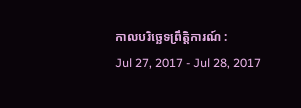កាលបរិច្ឆេទព្រឹត្តិការណ៍ :
Jul 27, 2017 - Jul 28, 2017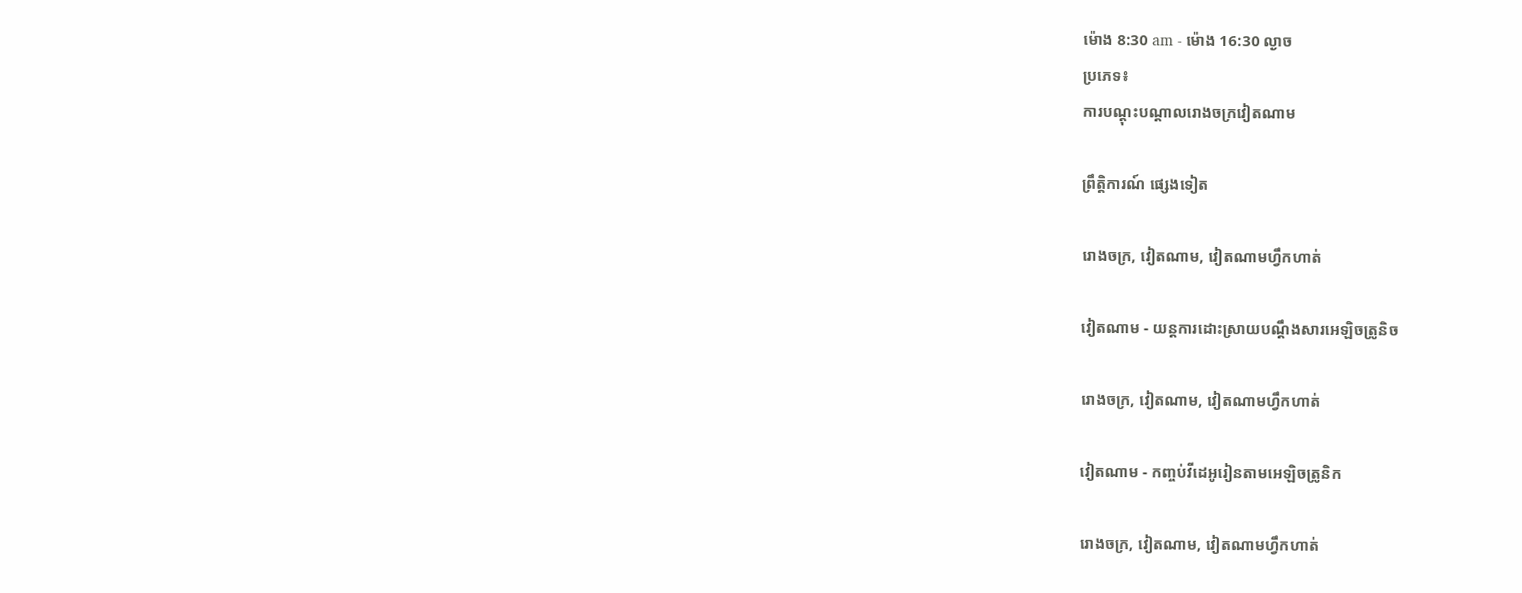ម៉ោង 8:30 am - ម៉ោង 16:30 ល្ងាច
ប្រភេទ៖
ការបណ្តុះបណ្តាលរោងចក្រវៀតណាម

ព្រឹត្តិការណ៍ ផ្សេងទៀត

រោងចក្រ, វៀតណាម, វៀតណាមហ្វឹកហាត់

វៀតណាម - យន្តការដោះស្រាយបណ្តឹងសារអេឡិចត្រូនិច

រោងចក្រ, វៀតណាម, វៀតណាមហ្វឹកហាត់

វៀតណាម - កញ្ចប់វីដេអូរៀនតាមអេឡិចត្រូនិក

រោងចក្រ, វៀតណាម, វៀតណាមហ្វឹកហាត់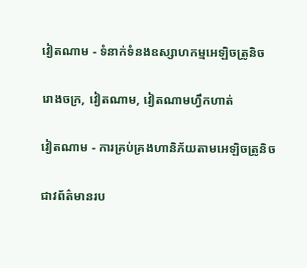វៀតណាម - ទំនាក់ទំនងឧស្សាហកម្មអេឡិចត្រូនិច

រោងចក្រ, វៀតណាម, វៀតណាមហ្វឹកហាត់

វៀតណាម - ការគ្រប់គ្រងហានិភ័យតាមអេឡិចត្រូនិច

ជាវព័ត៌មានរប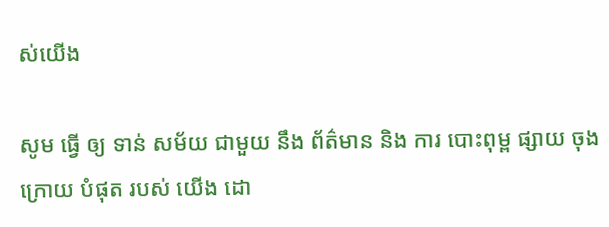ស់យើង

សូម ធ្វើ ឲ្យ ទាន់ សម័យ ជាមួយ នឹង ព័ត៌មាន និង ការ បោះពុម្ព ផ្សាយ ចុង ក្រោយ បំផុត របស់ យើង ដោ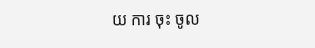យ ការ ចុះ ចូល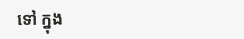ទៅ ក្នុង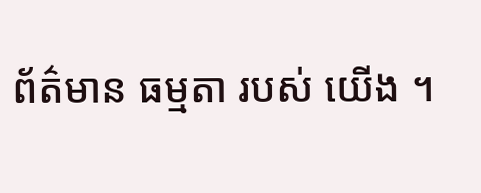ព័ត៌មាន ធម្មតា របស់ យើង ។